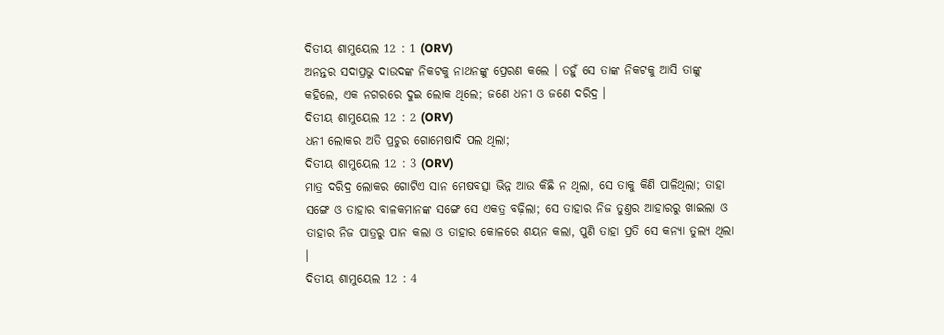ଦିତୀୟ ଶାମୁୟେଲ 12 : 1 (ORV)
ଅନନ୍ତର ସଦାପ୍ରଭୁ ଦାଉଦଙ୍କ ନିକଟକୁ ନାଥନଙ୍କୁ ପ୍ରେରଣ କଲେ । ତହୁଁ ସେ ତାଙ୍କ ନିକଟକୁ ଆସି ତାଙ୍କୁ କହିଲେ, ଏକ ନଗରରେ ଦୁଇ ଲୋକ ଥିଲେ; ଜଣେ ଧନୀ ଓ ଜଣେ ଦରିଦ୍ର ।
ଦିତୀୟ ଶାମୁୟେଲ 12 : 2 (ORV)
ଧନୀ ଲୋକର ଅତି ପ୍ରଚୁର ଗୋମେଷାଦି ପଲ ଥିଲା;
ଦିତୀୟ ଶାମୁୟେଲ 12 : 3 (ORV)
ମାତ୍ର ଦରିଦ୍ର ଲୋକର ଗୋଟିଏ ସାନ ମେଷବତ୍ସା ଭିନ୍ନ ଆଉ କିଛି ନ ଥିଲା, ସେ ତାକୁ କିଣି ପାଳିଥିଲା; ତାହା ସଙ୍ଗେ ଓ ତାହାର ବାଳକମାନଙ୍କ ସଙ୍ଗେ ସେ ଏକତ୍ର ବଢ଼ିଲା; ସେ ତାହାର ନିଜ ତୁଣ୍ତର ଆହାରରୁ ଖାଇଲା ଓ ତାହାର ନିଜ ପାତ୍ରରୁ ପାନ କଲା ଓ ତାହାର କୋଳରେ ଶୟନ କଲା, ପୁଣି ତାହା ପ୍ରତି ସେ କନ୍ୟା ତୁଲ୍ୟ ଥିଲା ।
ଦିତୀୟ ଶାମୁୟେଲ 12 : 4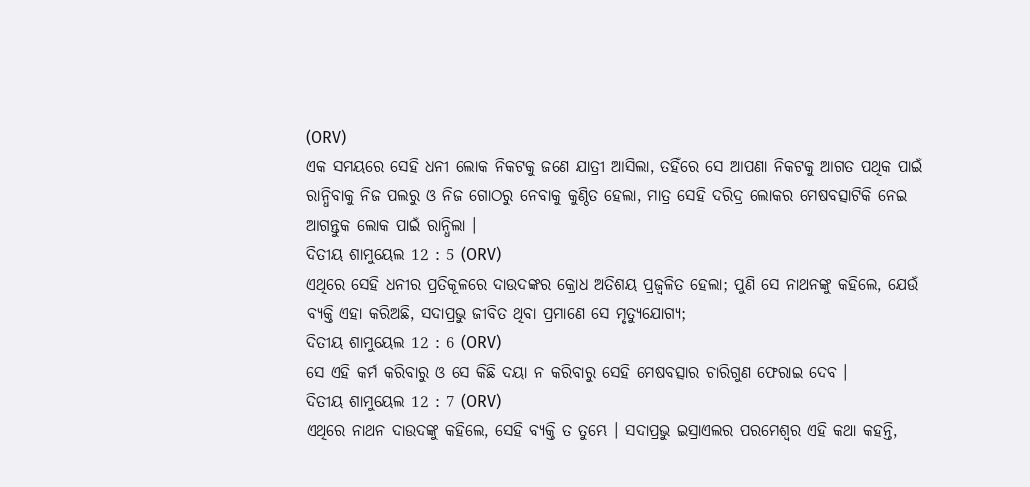(ORV)
ଏକ ସମୟରେ ସେହି ଧନୀ ଲୋକ ନିକଟକୁ ଜଣେ ଯାତ୍ରୀ ଆସିଲା, ତହିଁରେ ସେ ଆପଣା ନିକଟକୁ ଆଗତ ପଥିକ ପାଇଁ ରାନ୍ଧିବାକୁ ନିଜ ପଲରୁ ଓ ନିଜ ଗୋଠରୁ ନେବାକୁ କୁଣ୍ଠିତ ହେଲା, ମାତ୍ର ସେହି ଦରିଦ୍ର ଲୋକର ମେଷବତ୍ସାଟିକି ନେଇ ଆଗନ୍ତୁକ ଲୋକ ପାଇଁ ରାନ୍ଧିଲା ।
ଦିତୀୟ ଶାମୁୟେଲ 12 : 5 (ORV)
ଏଥିରେ ସେହି ଧନୀର ପ୍ରତିକୂଳରେ ଦାଉଦଙ୍କର କ୍ରୋଧ ଅତିଶୟ ପ୍ରଜ୍ଵଳିତ ହେଲା; ପୁଣି ସେ ନାଥନଙ୍କୁ କହିଲେ, ଯେଉଁ ବ୍ୟକ୍ତି ଏହା କରିଅଛି, ସଦାପ୍ରଭୁ ଜୀବିତ ଥିବା ପ୍ରମାଣେ ସେ ମୃତ୍ୟୁଯୋଗ୍ୟ;
ଦିତୀୟ ଶାମୁୟେଲ 12 : 6 (ORV)
ସେ ଏହି କର୍ମ କରିବାରୁ ଓ ସେ କିଛି ଦୟା ନ କରିବାରୁ ସେହି ମେଷବତ୍ସାର ଚାରିଗୁଣ ଫେରାଇ ଦେବ ।
ଦିତୀୟ ଶାମୁୟେଲ 12 : 7 (ORV)
ଏଥିରେ ନାଥନ ଦାଉଦଙ୍କୁ କହିଲେ, ସେହି ବ୍ୟକ୍ତି ତ ତୁମ୍ଭେ । ସଦାପ୍ରଭୁ ଇସ୍ରାଏଲର ପରମେଶ୍ଵର ଏହି କଥା କହନ୍ତି,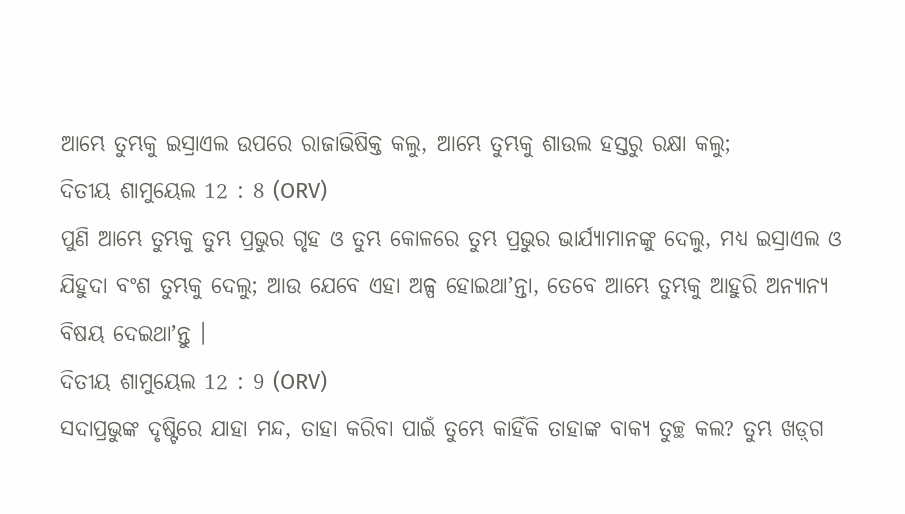ଆମ୍ଭେ ତୁମ୍ଭକୁ ଇସ୍ରାଏଲ ଉପରେ ରାଜାଭିଷିକ୍ତ କଲୁ, ଆମ୍ଭେ ତୁମ୍ଭକୁ ଶାଉଲ ହସ୍ତରୁ ରକ୍ଷା କଲୁ;
ଦିତୀୟ ଶାମୁୟେଲ 12 : 8 (ORV)
ପୁଣି ଆମ୍ଭେ ତୁମ୍ଭକୁ ତୁମ୍ଭ ପ୍ରଭୁର ଗୃହ ଓ ତୁମ୍ଭ କୋଳରେ ତୁମ୍ଭ ପ୍ରଭୁର ଭାର୍ଯ୍ୟାମାନଙ୍କୁ ଦେଲୁ, ମଧ୍ୟ ଇସ୍ରାଏଲ ଓ ଯିହୁଦା ବଂଶ ତୁମ୍ଭକୁ ଦେଲୁ; ଆଉ ଯେବେ ଏହା ଅଳ୍ପ ହୋଇଥାʼନ୍ତା, ତେବେ ଆମ୍ଭେ ତୁମ୍ଭକୁ ଆହୁରି ଅନ୍ୟାନ୍ୟ ବିଷୟ ଦେଇଥାʼନ୍ତୁ ।
ଦିତୀୟ ଶାମୁୟେଲ 12 : 9 (ORV)
ସଦାପ୍ରଭୁଙ୍କ ଦୃଷ୍ଟିରେ ଯାହା ମନ୍ଦ, ତାହା କରିବା ପାଇଁ ତୁମ୍ଭେ କାହିଁକି ତାହାଙ୍କ ବାକ୍ୟ ତୁଚ୍ଛ କଲ? ତୁମ୍ଭ ଖଡ଼୍‍ଗ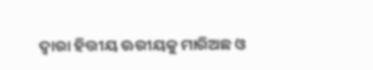ଦ୍ଵାରା ହିତ୍ତୀୟ ଊରୀୟକୁ ମାରିଅଛ ଓ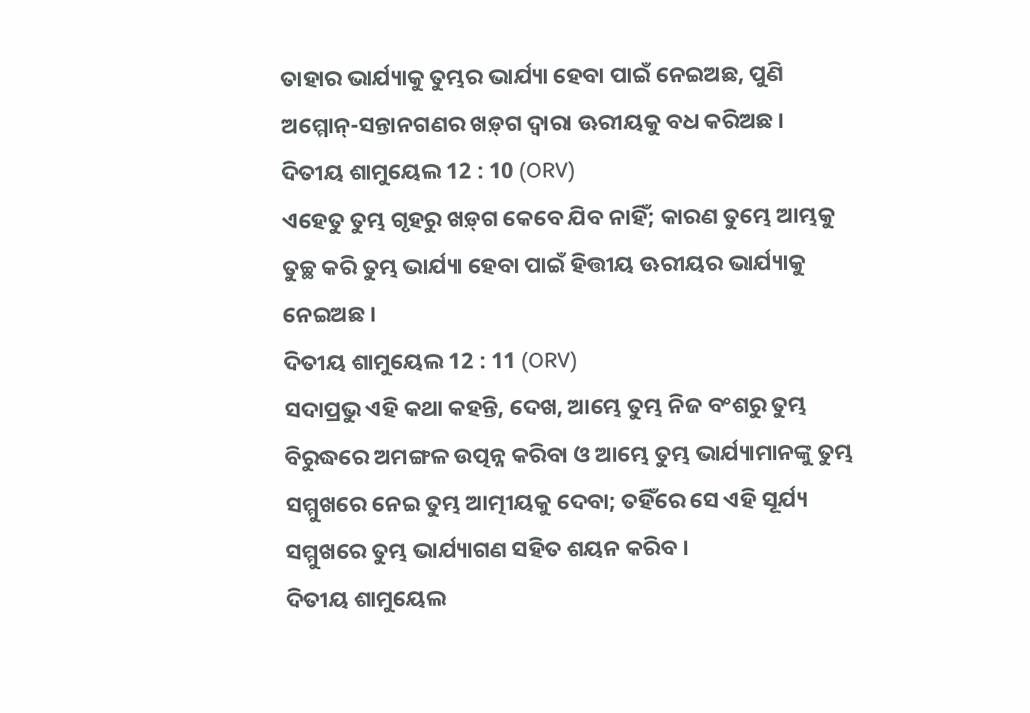ତାହାର ଭାର୍ଯ୍ୟାକୁ ତୁମ୍ଭର ଭାର୍ଯ୍ୟା ହେବା ପାଇଁ ନେଇଅଛ, ପୁଣି ଅମ୍ମୋନ୍-ସନ୍ତାନଗଣର ଖଡ଼୍‍ଗ ଦ୍ଵାରା ଊରୀୟକୁ ବଧ କରିଅଛ ।
ଦିତୀୟ ଶାମୁୟେଲ 12 : 10 (ORV)
ଏହେତୁ ତୁମ୍ଭ ଗୃହରୁ ଖଡ଼୍‍ଗ କେବେ ଯିବ ନାହିଁ; କାରଣ ତୁମ୍ଭେ ଆମ୍ଭକୁ ତୁଚ୍ଛ କରି ତୁମ୍ଭ ଭାର୍ଯ୍ୟା ହେବା ପାଇଁ ହିତ୍ତୀୟ ଊରୀୟର ଭାର୍ଯ୍ୟାକୁ ନେଇଅଛ ।
ଦିତୀୟ ଶାମୁୟେଲ 12 : 11 (ORV)
ସଦାପ୍ରଭୁ ଏହି କଥା କହନ୍ତି, ଦେଖ, ଆମ୍ଭେ ତୁମ୍ଭ ନିଜ ବଂଶରୁ ତୁମ୍ଭ ବିରୁଦ୍ଧରେ ଅମଙ୍ଗଳ ଉତ୍ପନ୍ନ କରିବା ଓ ଆମ୍ଭେ ତୁମ୍ଭ ଭାର୍ଯ୍ୟାମାନଙ୍କୁ ତୁମ୍ଭ ସମ୍ମୁଖରେ ନେଇ ତୁମ୍ଭ ଆତ୍ମୀୟକୁ ଦେବା; ତହିଁରେ ସେ ଏହି ସୂର୍ଯ୍ୟ ସମ୍ମୁଖରେ ତୁମ୍ଭ ଭାର୍ଯ୍ୟାଗଣ ସହିତ ଶୟନ କରିବ ।
ଦିତୀୟ ଶାମୁୟେଲ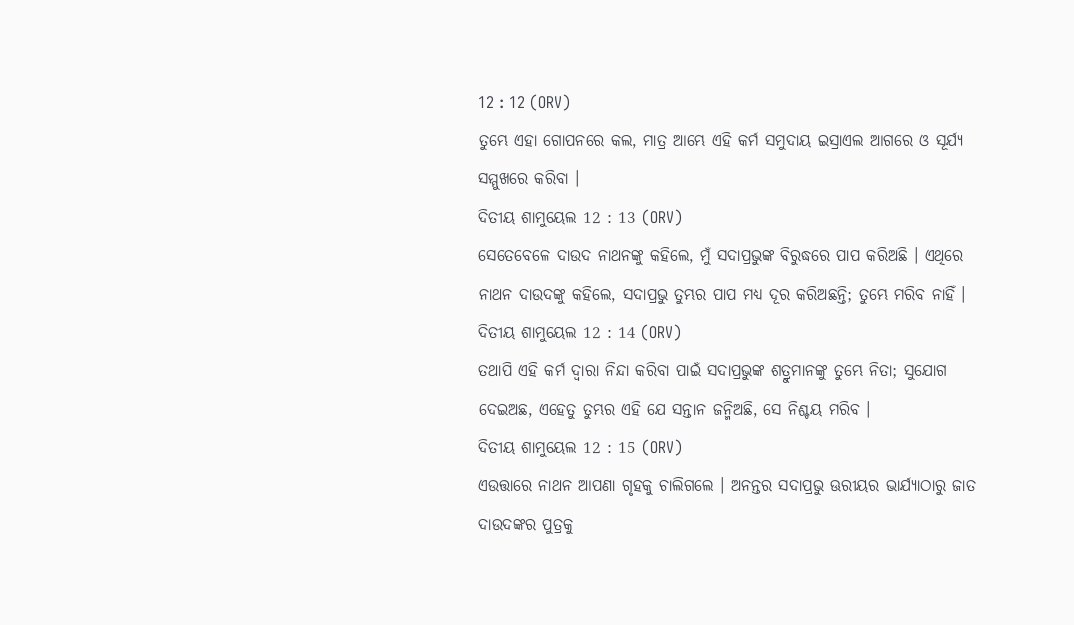12 : 12 (ORV)
ତୁମ୍ଭେ ଏହା ଗୋପନରେ କଲ, ମାତ୍ର ଆମ୍ଭେ ଏହି କର୍ମ ସମୁଦାୟ ଇସ୍ରାଏଲ ଆଗରେ ଓ ସୂର୍ଯ୍ୟ ସମ୍ମୁଖରେ କରିବା ।
ଦିତୀୟ ଶାମୁୟେଲ 12 : 13 (ORV)
ସେତେବେଳେ ଦାଉଦ ନାଥନଙ୍କୁ କହିଲେ, ମୁଁ ସଦାପ୍ରଭୁଙ୍କ ବିରୁଦ୍ଧରେ ପାପ କରିଅଛି । ଏଥିରେ ନାଥନ ଦାଉଦଙ୍କୁ କହିଲେ, ସଦାପ୍ରଭୁ ତୁମ୍ଭର ପାପ ମଧ୍ୟ ଦୂର କରିଅଛନ୍ତି; ତୁମ୍ଭେ ମରିବ ନାହିଁ ।
ଦିତୀୟ ଶାମୁୟେଲ 12 : 14 (ORV)
ତଥାପି ଏହି କର୍ମ ଦ୍ଵାରା ନିନ୍ଦା କରିବା ପାଇଁ ସଦାପ୍ରଭୁଙ୍କ ଶତ୍ରୁମାନଙ୍କୁ ତୁମ୍ଭେ ନିତା; ସୁଯୋଗ ଦେଇଅଛ, ଏହେତୁ ତୁମ୍ଭର ଏହି ଯେ ସନ୍ତାନ ଜନ୍ମିଅଛି, ସେ ନିଶ୍ଚୟ ମରିବ ।
ଦିତୀୟ ଶାମୁୟେଲ 12 : 15 (ORV)
ଏଉତ୍ତାରେ ନାଥନ ଆପଣା ଗୃହକୁ ଚାଲିଗଲେ । ଅନନ୍ତର ସଦାପ୍ରଭୁ ଊରୀୟର ଭାର୍ଯ୍ୟାଠାରୁ ଜାତ ଦାଉଦଙ୍କର ପୁତ୍ରକୁ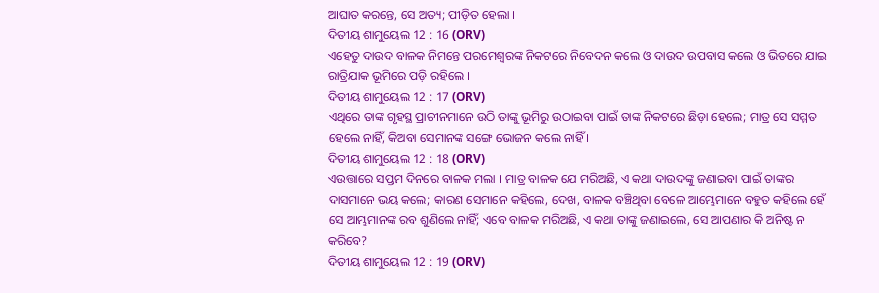ଆଘାତ କରନ୍ତେ, ସେ ଅତ୍ୟ; ପୀଡ଼ିତ ହେଲା ।
ଦିତୀୟ ଶାମୁୟେଲ 12 : 16 (ORV)
ଏହେତୁ ଦାଉଦ ବାଳକ ନିମନ୍ତେ ପରମେଶ୍ଵରଙ୍କ ନିକଟରେ ନିବେଦନ କଲେ ଓ ଦାଉଦ ଉପବାସ କଲେ ଓ ଭିତରେ ଯାଇ ରାତ୍ରିଯାକ ଭୂମିରେ ପଡ଼ି ରହିଲେ ।
ଦିତୀୟ ଶାମୁୟେଲ 12 : 17 (ORV)
ଏଥିରେ ତାଙ୍କ ଗୃହସ୍ଥ ପ୍ରାଚୀନମାନେ ଉଠି ତାଙ୍କୁ ଭୂମିରୁ ଉଠାଇବା ପାଇଁ ତାଙ୍କ ନିକଟରେ ଛିଡ଼ା ହେଲେ; ମାତ୍ର ସେ ସମ୍ମତ ହେଲେ ନାହିଁ, କିଅବା ସେମାନଙ୍କ ସଙ୍ଗେ ଭୋଜନ କଲେ ନାହିଁ ।
ଦିତୀୟ ଶାମୁୟେଲ 12 : 18 (ORV)
ଏଉତ୍ତାରେ ସପ୍ତମ ଦିନରେ ବାଳକ ମଲା । ମାତ୍ର ବାଳକ ଯେ ମରିଅଛି, ଏ କଥା ଦାଉଦଙ୍କୁ ଜଣାଇବା ପାଇଁ ତାଙ୍କର ଦାସମାନେ ଭୟ କଲେ; କାରଣ ସେମାନେ କହିଲେ, ଦେଖ, ବାଳକ ବଞ୍ଚିଥିବା ବେଳେ ଆମ୍ଭେମାନେ ବହୁତ କହିଲେ ହେଁ ସେ ଆମ୍ଭମାନଙ୍କ ରବ ଶୁଣିଲେ ନାହିଁ; ଏବେ ବାଳକ ମରିଅଛି, ଏ କଥା ତାଙ୍କୁ ଜଣାଇଲେ, ସେ ଆପଣାର କି ଅନିଷ୍ଟ ନ କରିବେ?
ଦିତୀୟ ଶାମୁୟେଲ 12 : 19 (ORV)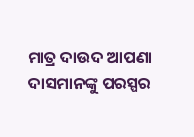ମାତ୍ର ଦାଉଦ ଆପଣା ଦାସମାନଙ୍କୁ ପରସ୍ପର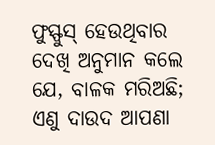ଫୁସ୍ଫୁସ୍ ହେଉଥିବାର ଦେଖି ଅନୁମାନ କଲେ ଯେ, ବାଳକ ମରିଅଛି; ଏଣୁ ଦାଉଦ ଆପଣା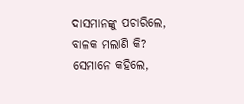ଦାସମାନଙ୍କୁ ପଚାରିଲେ, ବାଳକ ମଲାଣି କି? ସେମାନେ କହିଲେ,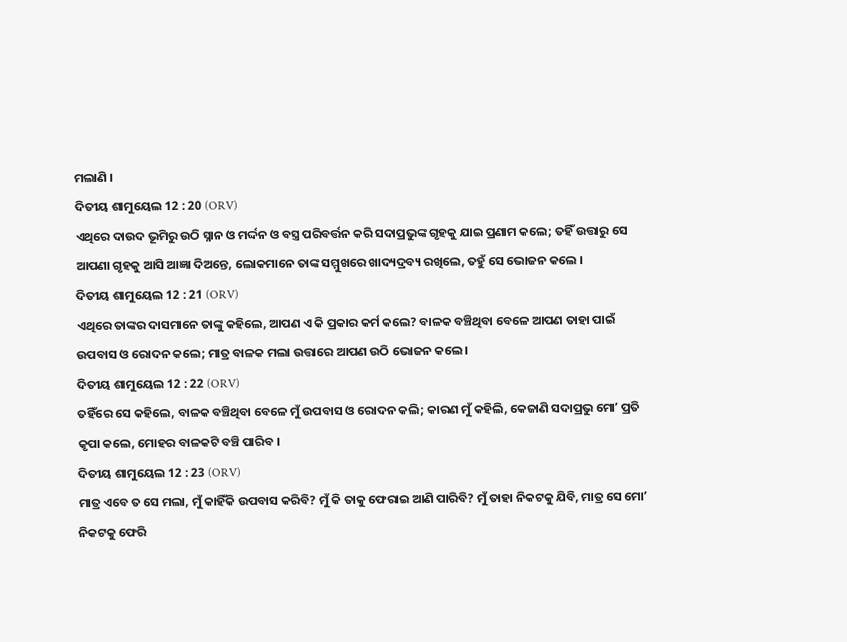ମଲାଣି ।
ଦିତୀୟ ଶାମୁୟେଲ 12 : 20 (ORV)
ଏଥିରେ ଦାଉଦ ଭୂମିରୁ ଉଠି ସ୍ନାନ ଓ ମର୍ଦ୍ଦନ ଓ ବସ୍ତ୍ର ପରିବର୍ତ୍ତନ କରି ସଦାପ୍ରଭୁଙ୍କ ଗୃହକୁ ଯାଇ ପ୍ରଣାମ କଲେ; ତହିଁ ଉତ୍ତାରୁ ସେ ଆପଣା ଗୃହକୁ ଆସି ଆଜ୍ଞା ଦିଅନ୍ତେ, ଲୋକମାନେ ତାଙ୍କ ସମ୍ମୁଖରେ ଖାଦ୍ୟଦ୍ରବ୍ୟ ରଖିଲେ, ତହୁଁ ସେ ଭୋଜନ କଲେ ।
ଦିତୀୟ ଶାମୁୟେଲ 12 : 21 (ORV)
ଏଥିରେ ତାଙ୍କର ଦାସମାନେ ତାଙ୍କୁ କହିଲେ, ଆପଣ ଏ କି ପ୍ରକାର କର୍ମ କଲେ? ବାଳକ ବଞ୍ଚିଥିବା ବେଳେ ଆପଣ ତାହା ପାଇଁ ଉପବାସ ଓ ରୋଦନ କଲେ; ମାତ୍ର ବାଳକ ମଲା ଉତ୍ତାରେ ଆପଣ ଉଠି ଭୋଜନ କଲେ ।
ଦିତୀୟ ଶାମୁୟେଲ 12 : 22 (ORV)
ତହିଁରେ ସେ କହିଲେ, ବାଳକ ବଞ୍ଚିଥିବା ବେଳେ ମୁଁ ଉପବାସ ଓ ରୋଦନ କଲି; କାରଣ ମୁଁ କହିଲି, କେଜାଣି ସଦାପ୍ରଭୁ ମୋʼ ପ୍ରତି କୃପା କଲେ, ମୋହର ବାଳକଟି ବଞ୍ଚି ପାରିବ ।
ଦିତୀୟ ଶାମୁୟେଲ 12 : 23 (ORV)
ମାତ୍ର ଏବେ ତ ସେ ମଲା, ମୁଁ କାହିଁକି ଉପବାସ କରିବି? ମୁଁ କି ତାକୁ ଫେରାଇ ଆଣି ପାରିବି? ମୁଁ ତାହା ନିକଟକୁ ଯିବି, ମାତ୍ର ସେ ମୋʼ ନିକଟକୁ ଫେରି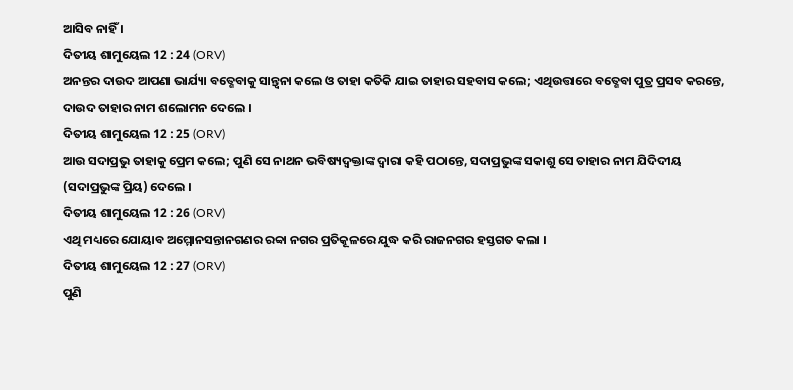ଆସିବ ନାହିଁ ।
ଦିତୀୟ ଶାମୁୟେଲ 12 : 24 (ORV)
ଅନନ୍ତର ଦାଉଦ ଆପଣା ଭାର୍ଯ୍ୟା ବତ୍ଶେବାକୁ ସାନ୍ତ୍ଵନା କଲେ ଓ ତାହା କତିକି ଯାଇ ତାହାର ସହବାସ କଲେ; ଏଥିଉତ୍ତାରେ ବତ୍ଶେବା ପୁତ୍ର ପ୍ରସବ କରନ୍ତେ, ଦାଉଦ ତାହାର ନାମ ଶଲୋମନ ଦେଲେ ।
ଦିତୀୟ ଶାମୁୟେଲ 12 : 25 (ORV)
ଆଉ ସଦାପ୍ରଭୁ ତାହାକୁ ପ୍ରେମ କଲେ; ପୁଣି ସେ ନାଥନ ଭବିଷ୍ୟଦ୍ବକ୍ତାଙ୍କ ଦ୍ଵାରା କହି ପଠାନ୍ତେ, ସଦାପ୍ରଭୁଙ୍କ ସକାଶୁ ସେ ତାହାର ନାମ ଯିଦିଦୀୟ (ସଦାପ୍ରଭୁଙ୍କ ପ୍ରିୟ) ଦେଲେ ।
ଦିତୀୟ ଶାମୁୟେଲ 12 : 26 (ORV)
ଏଥି ମଧ୍ୟରେ ଯୋୟାବ ଅମ୍ମୋନସନ୍ତାନଗଣର ରବ୍ବା ନଗର ପ୍ରତିକୂଳରେ ଯୁଦ୍ଧ କରି ରାଜନଗର ହସ୍ତଗତ କଲା ।
ଦିତୀୟ ଶାମୁୟେଲ 12 : 27 (ORV)
ପୁଣି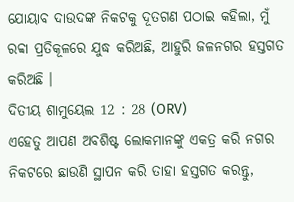ଯୋୟାବ ଦାଉଦଙ୍କ ନିକଟକୁ ଦୂତଗଣ ପଠାଇ କହିଲା, ମୁଁ ରବ୍ବା ପ୍ରତିକୂଳରେ ଯୁଦ୍ଧ କରିଅଛି, ଆହୁରି ଜଳନଗର ହସ୍ତଗତ କରିଅଛି ।
ଦିତୀୟ ଶାମୁୟେଲ 12 : 28 (ORV)
ଏହେତୁ ଆପଣ ଅବଶିଷ୍ଟ ଲୋକମାନଙ୍କୁ ଏକତ୍ର କରି ନଗର ନିକଟରେ ଛାଉଣି ସ୍ଥାପନ କରି ତାହା ହସ୍ତଗତ କରନ୍ତୁ,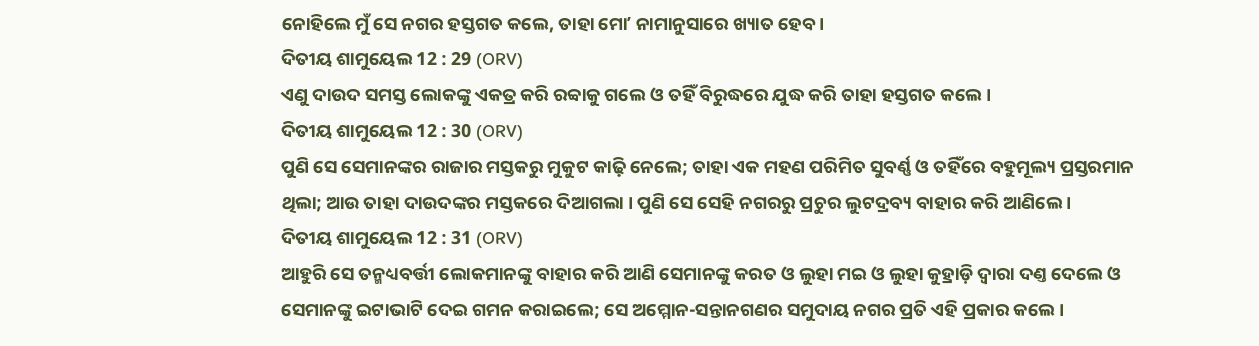ନୋହିଲେ ମୁଁ ସେ ନଗର ହସ୍ତଗତ କଲେ, ତାହା ମୋʼ ନାମାନୁସାରେ ଖ୍ୟାତ ହେବ ।
ଦିତୀୟ ଶାମୁୟେଲ 12 : 29 (ORV)
ଏଣୁ ଦାଉଦ ସମସ୍ତ ଲୋକଙ୍କୁ ଏକତ୍ର କରି ରବ୍ବାକୁ ଗଲେ ଓ ତହିଁ ବିରୁଦ୍ଧରେ ଯୁଦ୍ଧ କରି ତାହା ହସ୍ତଗତ କଲେ ।
ଦିତୀୟ ଶାମୁୟେଲ 12 : 30 (ORV)
ପୁଣି ସେ ସେମାନଙ୍କର ରାଜାର ମସ୍ତକରୁ ମୁକୁଟ କାଢ଼ି ନେଲେ; ତାହା ଏକ ମହଣ ପରିମିତ ସୁବର୍ଣ୍ଣ ଓ ତହିଁରେ ବହୁମୂଲ୍ୟ ପ୍ରସ୍ତରମାନ ଥିଲା; ଆଉ ତାହା ଦାଉଦଙ୍କର ମସ୍ତକରେ ଦିଆଗଲା । ପୁଣି ସେ ସେହି ନଗରରୁ ପ୍ରଚୁର ଲୁଟଦ୍ରବ୍ୟ ବାହାର କରି ଆଣିଲେ ।
ଦିତୀୟ ଶାମୁୟେଲ 12 : 31 (ORV)
ଆହୁରି ସେ ତନ୍ମଧ୍ୟବର୍ତ୍ତୀ ଲୋକମାନଙ୍କୁ ବାହାର କରି ଆଣି ସେମାନଙ୍କୁ କରତ ଓ ଲୁହା ମଇ ଓ ଲୁହା କୁହ୍ରାଡ଼ି ଦ୍ଵାରା ଦଣ୍ତ ଦେଲେ ଓ ସେମାନଙ୍କୁ ଇଟାଭାଟି ଦେଇ ଗମନ କରାଇଲେ; ସେ ଅମ୍ମୋନ-ସନ୍ତାନଗଣର ସମୁଦାୟ ନଗର ପ୍ରତି ଏହି ପ୍ରକାର କଲେ ।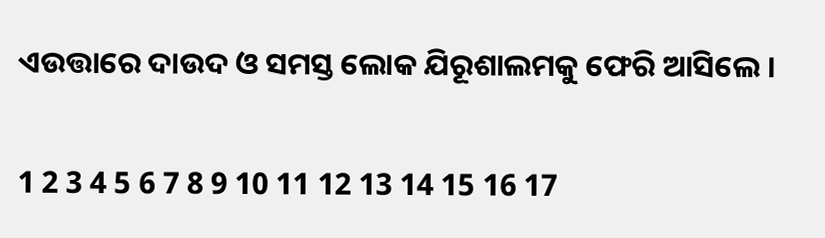ଏଉତ୍ତାରେ ଦାଉଦ ଓ ସମସ୍ତ ଲୋକ ଯିରୂଶାଲମକୁ ଫେରି ଆସିଲେ ।

1 2 3 4 5 6 7 8 9 10 11 12 13 14 15 16 17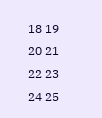18 19 20 21 22 23 24 25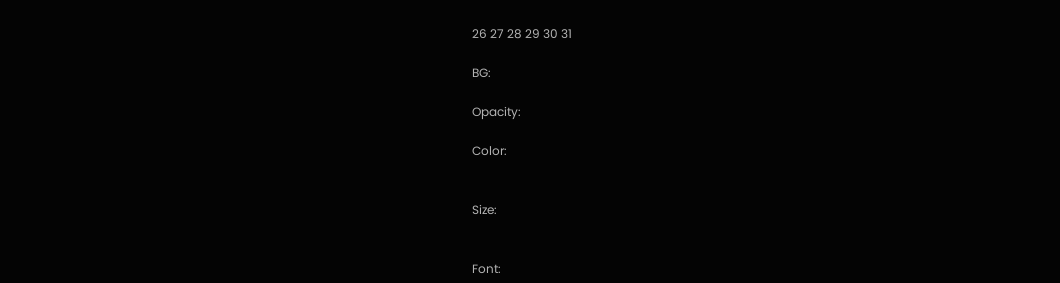26 27 28 29 30 31

BG:

Opacity:

Color:


Size:


Font: